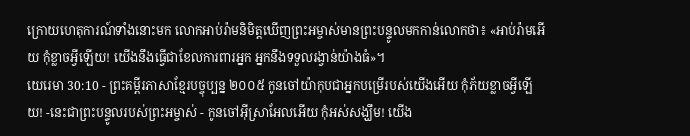ក្រោយហេតុការណ៍ទាំងនោះមក លោកអាប់រ៉ាមនិមិត្តឃើញព្រះអម្ចាស់មានព្រះបន្ទូលមកកាន់លោកថា៖ «អាប់រ៉ាមអើយ កុំខ្លាចអ្វីឡើយ! យើងនឹងធ្វើជាខែលការពារអ្នក អ្នកនឹងទទួលរង្វាន់យ៉ាងធំ»។
យេរេមា 30:10 - ព្រះគម្ពីរភាសាខ្មែរបច្ចុប្បន្ន ២០០៥ កូនចៅយ៉ាកុបជាអ្នកបម្រើរបស់យើងអើយ កុំភ័យខ្លាចអ្វីឡើយ! -នេះជាព្រះបន្ទូលរបស់ព្រះអម្ចាស់ - កូនចៅអ៊ីស្រាអែលអើយ កុំអស់សង្ឃឹម! យើង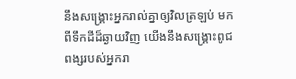នឹងសង្គ្រោះអ្នករាល់គ្នាឲ្យវិលត្រឡប់ មកពីទឹកដីដ៏ឆ្ងាយវិញ យើងនឹងសង្គ្រោះពូជពង្សរបស់អ្នករា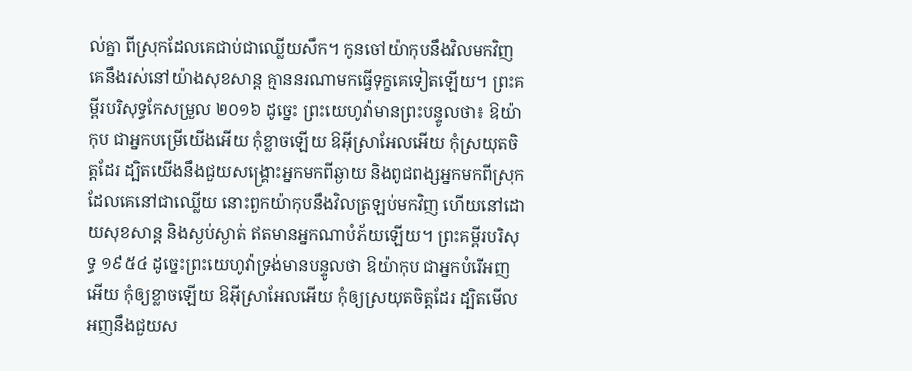ល់គ្នា ពីស្រុកដែលគេជាប់ជាឈ្លើយសឹក។ កូនចៅយ៉ាកុបនឹងវិលមកវិញ គេនឹងរស់នៅយ៉ាងសុខសាន្ត គ្មាននរណាមកធ្វើទុក្ខគេទៀតឡើយ។ ព្រះគម្ពីរបរិសុទ្ធកែសម្រួល ២០១៦ ដូច្នេះ ព្រះយេហូវ៉ាមានព្រះបន្ទូលថា៖ ឱយ៉ាកុប ជាអ្នកបម្រើយើងអើយ កុំខ្លាចឡើយ ឱអ៊ីស្រាអែលអើយ កុំស្រយុតចិត្តដែរ ដ្បិតយើងនឹងជួយសង្គ្រោះអ្នកមកពីឆ្ងាយ និងពូជពង្សអ្នកមកពីស្រុកដែលគេនៅជាឈ្លើយ នោះពួកយ៉ាកុបនឹងវិលត្រឡប់មកវិញ ហើយនៅដោយសុខសាន្ត និងស្ងប់ស្ងាត់ ឥតមានអ្នកណាបំភ័យឡើយ។ ព្រះគម្ពីរបរិសុទ្ធ ១៩៥៤ ដូច្នេះព្រះយេហូវ៉ាទ្រង់មានបន្ទូលថា ឱយ៉ាកុប ជាអ្នកបំរើអញអើយ កុំឲ្យខ្លាចឡើយ ឱអ៊ីស្រាអែលអើយ កុំឲ្យស្រយុតចិត្តដែរ ដ្បិតមើល អញនឹងជួយស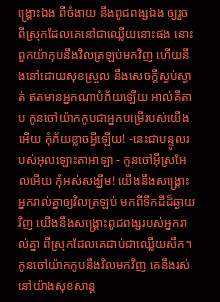ង្គ្រោះឯង ពីចំងាយ នឹងពូជពង្សឯង ឲ្យរួចពីស្រុកដែលគេនៅជាឈ្លើយនោះផង នោះពួកយ៉ាកុបនឹងវិលត្រឡប់មកវិញ ហើយនឹងនៅដោយសុខស្រួល នឹងសេចក្ដីស្ងប់ស្ងាត់ ឥតមានអ្នកណាបំភ័យឡើយ អាល់គីតាប កូនចៅយ៉ាកកូបជាអ្នកបម្រើរបស់យើងអើយ កុំភ័យខ្លាចអ្វីឡើយ! -នេះជាបន្ទូលរបស់អុលឡោះតាអាឡា - កូនចៅអ៊ីស្រអែលអើយ កុំអស់សង្ឃឹម! យើងនឹងសង្គ្រោះអ្នករាល់គ្នាឲ្យវិលត្រឡប់ មកពីទឹកដីដ៏ឆ្ងាយវិញ យើងនឹងសង្គ្រោះពូជពង្សរបស់អ្នករាល់គ្នា ពីស្រុកដែលគេជាប់ជាឈ្លើយសឹក។ កូនចៅយ៉ាកកូបនឹងវិលមកវិញ គេនឹងរស់នៅយ៉ាងសុខសាន្ត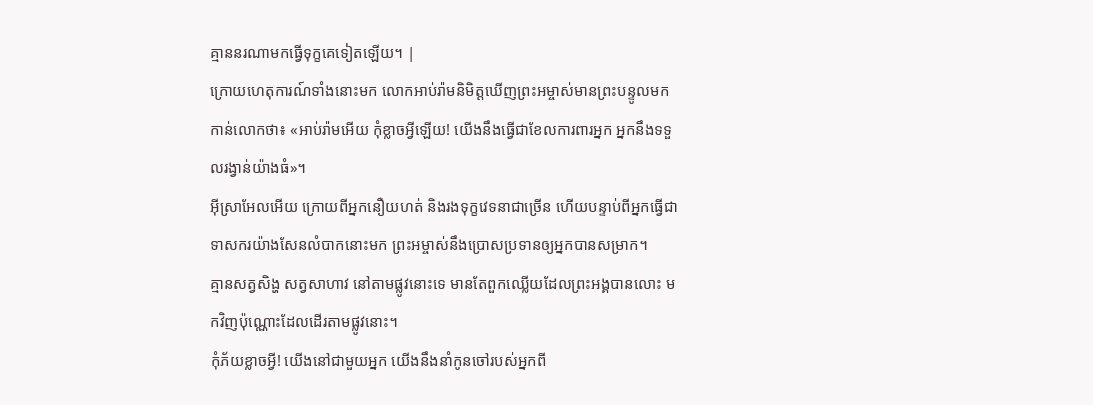គ្មាននរណាមកធ្វើទុក្ខគេទៀតឡើយ។ |
ក្រោយហេតុការណ៍ទាំងនោះមក លោកអាប់រ៉ាមនិមិត្តឃើញព្រះអម្ចាស់មានព្រះបន្ទូលមកកាន់លោកថា៖ «អាប់រ៉ាមអើយ កុំខ្លាចអ្វីឡើយ! យើងនឹងធ្វើជាខែលការពារអ្នក អ្នកនឹងទទួលរង្វាន់យ៉ាងធំ»។
អ៊ីស្រាអែលអើយ ក្រោយពីអ្នកនឿយហត់ និងរងទុក្ខវេទនាជាច្រើន ហើយបន្ទាប់ពីអ្នកធ្វើជាទាសករយ៉ាងសែនលំបាកនោះមក ព្រះអម្ចាស់នឹងប្រោសប្រទានឲ្យអ្នកបានសម្រាក។
គ្មានសត្វសិង្ហ សត្វសាហាវ នៅតាមផ្លូវនោះទេ មានតែពួកឈ្លើយដែលព្រះអង្គបានលោះ មកវិញប៉ុណ្ណោះដែលដើរតាមផ្លូវនោះ។
កុំភ័យខ្លាចអ្វី! យើងនៅជាមួយអ្នក យើងនឹងនាំកូនចៅរបស់អ្នកពី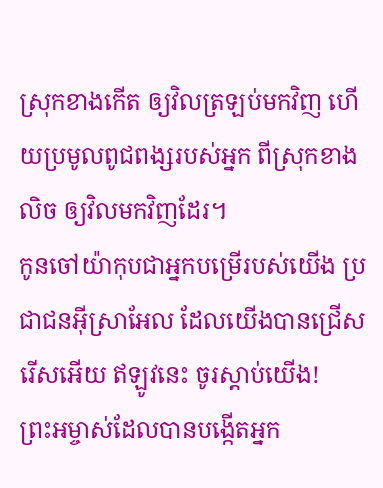ស្រុកខាងកើត ឲ្យវិលត្រឡប់មកវិញ ហើយប្រមូលពូជពង្សរបស់អ្នក ពីស្រុកខាងលិច ឲ្យវិលមកវិញដែរ។
កូនចៅយ៉ាកុបជាអ្នកបម្រើរបស់យើង ប្រជាជនអ៊ីស្រាអែល ដែលយើងបានជ្រើសរើសអើយ ឥឡូវនេះ ចូរស្ដាប់យើង!
ព្រះអម្ចាស់ដែលបានបង្កើតអ្នក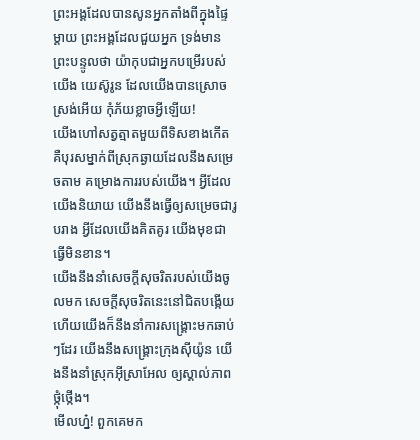ព្រះអង្គដែលបានសូនអ្នកតាំងពីក្នុងផ្ទៃម្ដាយ ព្រះអង្គដែលជួយអ្នក ទ្រង់មានព្រះបន្ទូលថា យ៉ាកុបជាអ្នកបម្រើរបស់យើង យេស៊ូរូន ដែលយើងបានស្រោចស្រង់អើយ កុំភ័យខ្លាចអ្វីឡើយ!
យើងហៅសត្វត្មាតមួយពីទិសខាងកើត គឺបុរសម្នាក់ពីស្រុកឆ្ងាយដែលនឹងសម្រេចតាម គម្រោងការរបស់យើង។ អ្វីដែលយើងនិយាយ យើងនឹងធ្វើឲ្យសម្រេចជារូបរាង អ្វីដែលយើងគិតគូរ យើងមុខជាធ្វើមិនខាន។
យើងនឹងនាំសេចក្ដីសុចរិតរបស់យើងចូលមក សេចក្ដីសុចរិតនេះនៅជិតបង្កើយ ហើយយើងក៏នឹងនាំការសង្គ្រោះមកឆាប់ៗដែរ យើងនឹងសង្គ្រោះក្រុងស៊ីយ៉ូន យើងនឹងនាំស្រុកអ៊ីស្រាអែល ឲ្យស្គាល់ភាពថ្កុំថ្កើង។
មើលហ្ន៎! ពួកគេមក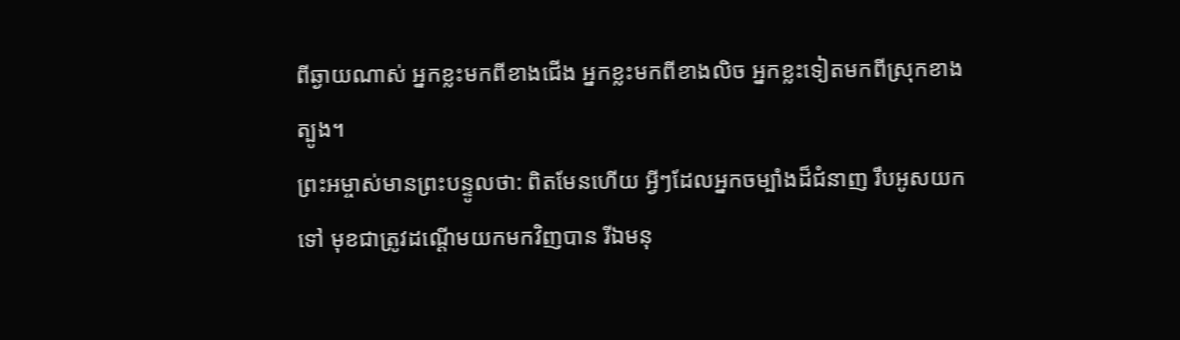ពីឆ្ងាយណាស់ អ្នកខ្លះមកពីខាងជើង អ្នកខ្លះមកពីខាងលិច អ្នកខ្លះទៀតមកពីស្រុកខាងត្បូង។
ព្រះអម្ចាស់មានព្រះបន្ទូលថា: ពិតមែនហើយ អ្វីៗដែលអ្នកចម្បាំងដ៏ជំនាញ រឹបអូសយកទៅ មុខជាត្រូវដណ្ដើមយកមកវិញបាន រីឯមនុ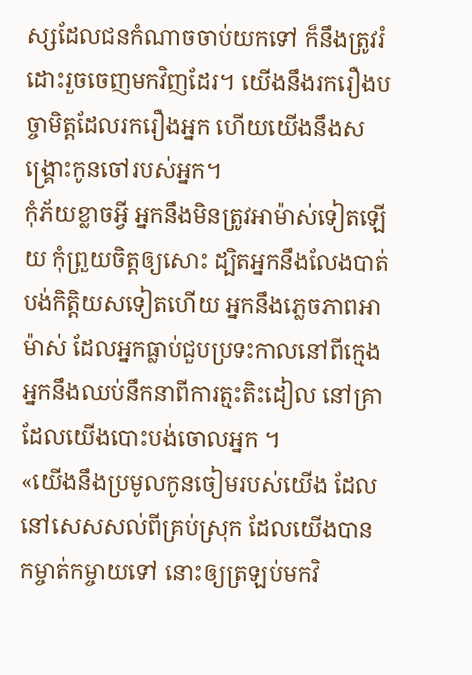ស្សដែលជនកំណាចចាប់យកទៅ ក៏នឹងត្រូវរំដោះរួចចេញមកវិញដែរ។ យើងនឹងរករឿងបច្ចាមិត្តដែលរករឿងអ្នក ហើយយើងនឹងសង្គ្រោះកូនចៅរបស់អ្នក។
កុំភ័យខ្លាចអ្វី អ្នកនឹងមិនត្រូវអាម៉ាស់ទៀតឡើយ កុំព្រួយចិត្តឲ្យសោះ ដ្បិតអ្នកនឹងលែងបាត់បង់កិត្តិយសទៀតហើយ អ្នកនឹងភ្លេចភាពអាម៉ាស់ ដែលអ្នកធ្លាប់ជួបប្រទះកាលនៅពីក្មេង អ្នកនឹងឈប់នឹកនាពីការត្មះតិះដៀល នៅគ្រាដែលយើងបោះបង់ចោលអ្នក ។
«យើងនឹងប្រមូលកូនចៀមរបស់យើង ដែលនៅសេសសល់ពីគ្រប់ស្រុក ដែលយើងបានកម្ចាត់កម្ចាយទៅ នោះឲ្យត្រឡប់មកវិ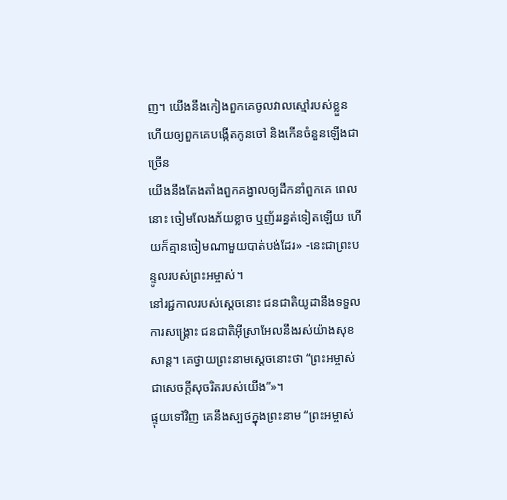ញ។ យើងនឹងកៀងពួកគេចូលវាលស្មៅរបស់ខ្លួន ហើយឲ្យពួកគេបង្កើតកូនចៅ និងកើនចំនួនឡើងជាច្រើន
យើងនឹងតែងតាំងពួកគង្វាលឲ្យដឹកនាំពួកគេ ពេលនោះ ចៀមលែងភ័យខ្លាច ឬញ័ររន្ធត់ទៀតឡើយ ហើយក៏គ្មានចៀមណាមួយបាត់បង់ដែរ» -នេះជាព្រះបន្ទូលរបស់ព្រះអម្ចាស់។
នៅរជ្ជកាលរបស់ស្ដេចនោះ ជនជាតិយូដានឹងទទួលការសង្គ្រោះ ជនជាតិអ៊ីស្រាអែលនឹងរស់យ៉ាងសុខសាន្ត។ គេថ្វាយព្រះនាមស្ដេចនោះថា “ព្រះអម្ចាស់ជាសេចក្ដីសុចរិតរបស់យើង”»។
ផ្ទុយទៅវិញ គេនឹងស្បថក្នុងព្រះនាម “ព្រះអម្ចាស់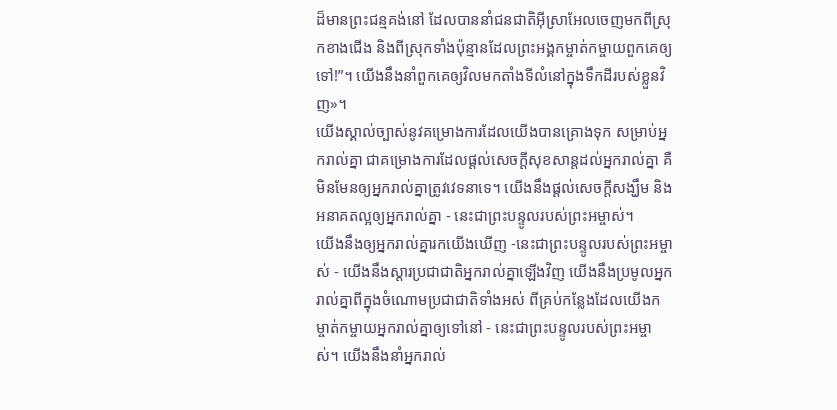ដ៏មានព្រះជន្មគង់នៅ ដែលបាននាំជនជាតិអ៊ីស្រាអែលចេញមកពីស្រុកខាងជើង និងពីស្រុកទាំងប៉ុន្មានដែលព្រះអង្គកម្ចាត់កម្ចាយពួកគេឲ្យទៅ!”។ យើងនឹងនាំពួកគេឲ្យវិលមកតាំងទីលំនៅក្នុងទឹកដីរបស់ខ្លួនវិញ»។
យើងស្គាល់ច្បាស់នូវគម្រោងការដែលយើងបានគ្រោងទុក សម្រាប់អ្នករាល់គ្នា ជាគម្រោងការដែលផ្ដល់សេចក្ដីសុខសាន្តដល់អ្នករាល់គ្នា គឺមិនមែនឲ្យអ្នករាល់គ្នាត្រូវវេទនាទេ។ យើងនឹងផ្ដល់សេចក្ដីសង្ឃឹម និងអនាគតល្អឲ្យអ្នករាល់គ្នា - នេះជាព្រះបន្ទូលរបស់ព្រះអម្ចាស់។
យើងនឹងឲ្យអ្នករាល់គ្នារកយើងឃើញ -នេះជាព្រះបន្ទូលរបស់ព្រះអម្ចាស់ - យើងនឹងស្ដារប្រជាជាតិអ្នករាល់គ្នាឡើងវិញ យើងនឹងប្រមូលអ្នករាល់គ្នាពីក្នុងចំណោមប្រជាជាតិទាំងអស់ ពីគ្រប់កន្លែងដែលយើងកម្ចាត់កម្ចាយអ្នករាល់គ្នាឲ្យទៅនៅ - នេះជាព្រះបន្ទូលរបស់ព្រះអម្ចាស់។ យើងនឹងនាំអ្នករាល់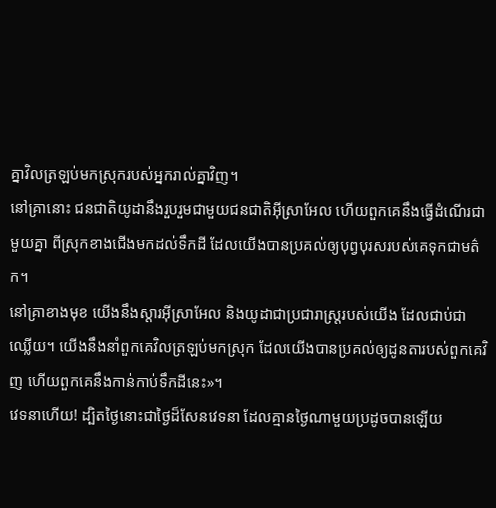គ្នាវិលត្រឡប់មកស្រុករបស់អ្នករាល់គ្នាវិញ។
នៅគ្រានោះ ជនជាតិយូដានឹងរួបរួមជាមួយជនជាតិអ៊ីស្រាអែល ហើយពួកគេនឹងធ្វើដំណើរជាមួយគ្នា ពីស្រុកខាងជើងមកដល់ទឹកដី ដែលយើងបានប្រគល់ឲ្យបុព្វបុរសរបស់គេទុកជាមត៌ក។
នៅគ្រាខាងមុខ យើងនឹងស្ដារអ៊ីស្រាអែល និងយូដាជាប្រជារាស្ត្ររបស់យើង ដែលជាប់ជាឈ្លើយ។ យើងនឹងនាំពួកគេវិលត្រឡប់មកស្រុក ដែលយើងបានប្រគល់ឲ្យដូនតារបស់ពួកគេវិញ ហើយពួកគេនឹងកាន់កាប់ទឹកដីនេះ»។
វេទនាហើយ! ដ្បិតថ្ងៃនោះជាថ្ងៃដ៏សែនវេទនា ដែលគ្មានថ្ងៃណាមួយប្រដូចបានឡើយ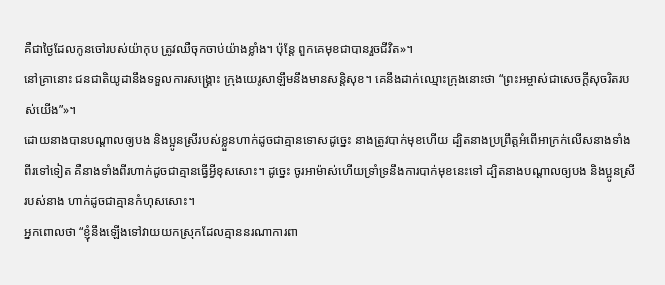គឺជាថ្ងៃដែលកូនចៅរបស់យ៉ាកុប ត្រូវឈឺចុកចាប់យ៉ាងខ្លាំង។ ប៉ុន្តែ ពួកគេមុខជាបានរួចជីវិត»។
នៅគ្រានោះ ជនជាតិយូដានឹងទទួលការសង្គ្រោះ ក្រុងយេរូសាឡឹមនឹងមានសន្តិសុខ។ គេនឹងដាក់ឈ្មោះក្រុងនោះថា “ព្រះអម្ចាស់ជាសេចក្ដីសុចរិតរបស់យើង”»។
ដោយនាងបានបណ្ដាលឲ្យបង និងប្អូនស្រីរបស់ខ្លួនហាក់ដូចជាគ្មានទោសដូច្នេះ នាងត្រូវបាក់មុខហើយ ដ្បិតនាងប្រព្រឹត្តអំពើអាក្រក់លើសនាងទាំងពីរទៅទៀត គឺនាងទាំងពីរហាក់ដូចជាគ្មានធ្វើអ្វីខុសសោះ។ ដូច្នេះ ចូរអាម៉ាស់ហើយទ្រាំទ្រនឹងការបាក់មុខនេះទៅ ដ្បិតនាងបណ្ដាលឲ្យបង និងប្អូនស្រីរបស់នាង ហាក់ដូចជាគ្មានកំហុសសោះ។
អ្នកពោលថា “ខ្ញុំនឹងឡើងទៅវាយយកស្រុកដែលគ្មាននរណាការពា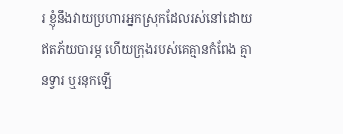រ ខ្ញុំនឹងវាយប្រហារអ្នកស្រុកដែលរស់នៅដោយឥតភ័យបារម្ភ ហើយក្រុងរបស់គេគ្មានកំពែង គ្មានទ្វារ ឬរនុកឡើ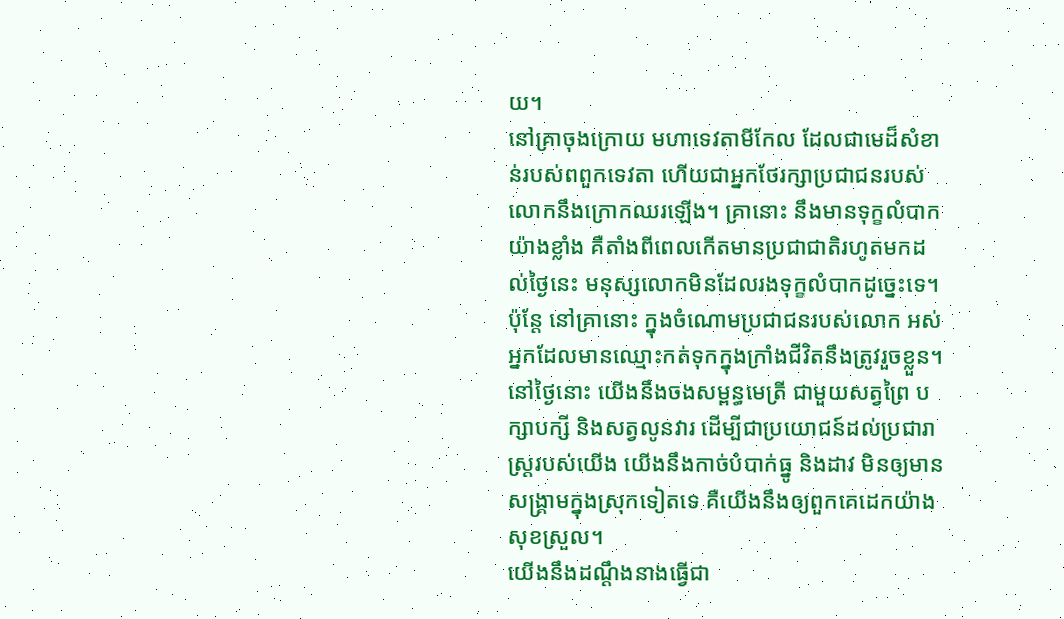យ។
នៅគ្រាចុងក្រោយ មហាទេវតាមីកែល ដែលជាមេដ៏សំខាន់របស់ពពួកទេវតា ហើយជាអ្នកថែរក្សាប្រជាជនរបស់លោកនឹងក្រោកឈរឡើង។ គ្រានោះ នឹងមានទុក្ខលំបាកយ៉ាងខ្លាំង គឺតាំងពីពេលកើតមានប្រជាជាតិរហូតមកដល់ថ្ងៃនេះ មនុស្សលោកមិនដែលរងទុក្ខលំបាកដូច្នេះទេ។ ប៉ុន្តែ នៅគ្រានោះ ក្នុងចំណោមប្រជាជនរបស់លោក អស់អ្នកដែលមានឈ្មោះកត់ទុកក្នុងក្រាំងជីវិតនឹងត្រូវរួចខ្លួន។
នៅថ្ងៃនោះ យើងនឹងចងសម្ពន្ធមេត្រី ជាមួយសត្វព្រៃ បក្សាបក្សី និងសត្វលូនវារ ដើម្បីជាប្រយោជន៍ដល់ប្រជារាស្ត្ររបស់យើង យើងនឹងកាច់បំបាក់ធ្នូ និងដាវ មិនឲ្យមានសង្គ្រាមក្នុងស្រុកទៀតទេ គឺយើងនឹងឲ្យពួកគេដេកយ៉ាងសុខស្រួល។
យើងនឹងដណ្ដឹងនាងធ្វើជា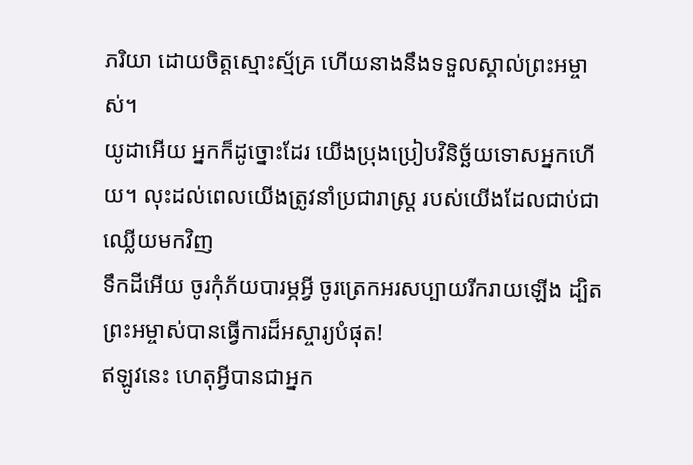ភរិយា ដោយចិត្តស្មោះស្ម័គ្រ ហើយនាងនឹងទទួលស្គាល់ព្រះអម្ចាស់។
យូដាអើយ អ្នកក៏ដូច្នោះដែរ យើងប្រុងប្រៀបវិនិច្ឆ័យទោសអ្នកហើយ។ លុះដល់ពេលយើងត្រូវនាំប្រជារាស្ត្រ របស់យើងដែលជាប់ជាឈ្លើយមកវិញ
ទឹកដីអើយ ចូរកុំភ័យបារម្ភអ្វី ចូរត្រេកអរសប្បាយរីករាយឡើង ដ្បិតព្រះអម្ចាស់បានធ្វើការដ៏អស្ចារ្យបំផុត!
ឥឡូវនេះ ហេតុអ្វីបានជាអ្នក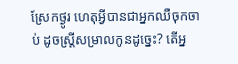ស្រែកថ្ងូរ ហេតុអ្វីបានជាអ្នកឈឺចុកចាប់ ដូចស្ត្រីសម្រាលកូនដូច្នេះ? តើអ្ន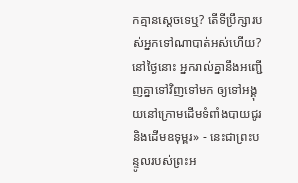កគ្មានស្ដេចទេឬ? តើទីប្រឹក្សារបស់អ្នកទៅណាបាត់អស់ហើយ?
នៅថ្ងៃនោះ អ្នករាល់គ្នានឹងអញ្ជើញគ្នាទៅវិញទៅមក ឲ្យទៅអង្គុយនៅក្រោមដើមទំពាំងបាយជូរ និងដើមឧទុម្ពរ» - នេះជាព្រះបន្ទូលរបស់ព្រះអ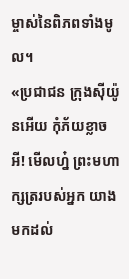ម្ចាស់នៃពិភពទាំងមូល។
«ប្រជាជន ក្រុងស៊ីយ៉ូនអើយ កុំភ័យខ្លាចអី! មើលហ្ន៎ ព្រះមហាក្សត្ររបស់អ្នក យាងមកដល់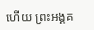ហើយ ព្រះអង្គគ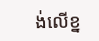ង់លើខ្ន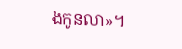ងកូនលា»។